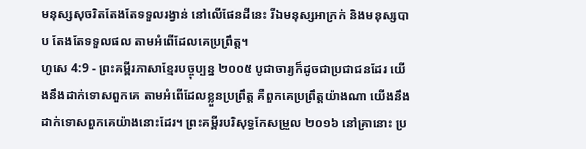មនុស្សសុចរិតតែងតែទទួលរង្វាន់ នៅលើផែនដីនេះ រីឯមនុស្សអាក្រក់ និងមនុស្សបាប តែងតែទទួលផល តាមអំពើដែលគេប្រព្រឹត្ត។
ហូសេ 4:9 - ព្រះគម្ពីរភាសាខ្មែរបច្ចុប្បន្ន ២០០៥ បូជាចារ្យក៏ដូចជាប្រជាជនដែរ យើងនឹងដាក់ទោសពួកគេ តាមអំពើដែលខ្លួនប្រព្រឹត្ត គឺពួកគេប្រព្រឹត្តយ៉ាងណា យើងនឹងដាក់ទោសពួកគេយ៉ាងនោះដែរ។ ព្រះគម្ពីរបរិសុទ្ធកែសម្រួល ២០១៦ នៅគ្រានោះ ប្រ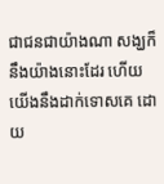ជាជនជាយ៉ាងណា សង្ឃក៏នឹងយ៉ាងនោះដែរ ហើយយើងនឹងដាក់ទោសគេ ដោយ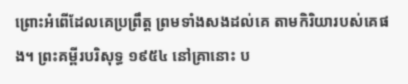ព្រោះអំពើដែលគេប្រព្រឹត្ត ព្រមទាំងសងដល់គេ តាមកិរិយារបស់គេផង។ ព្រះគម្ពីរបរិសុទ្ធ ១៩៥៤ នៅគ្រានោះ ប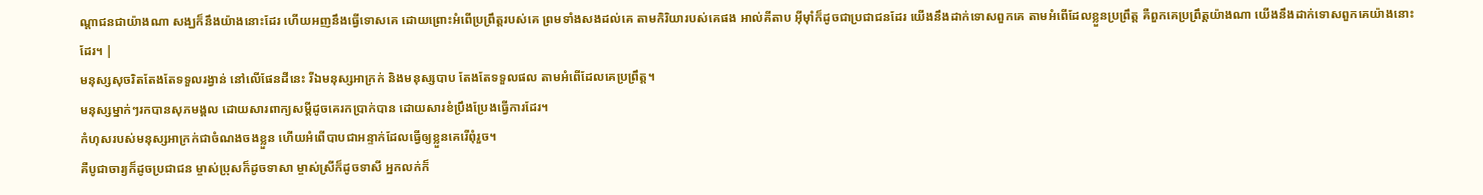ណ្តាជនជាយ៉ាងណា សង្ឃក៏នឹងយ៉ាងនោះដែរ ហើយអញនឹងធ្វើទោសគេ ដោយព្រោះអំពើប្រព្រឹត្តរបស់គេ ព្រមទាំងសងដល់គេ តាមកិរិយារបស់គេផង អាល់គីតាប អ៊ីមុាំក៏ដូចជាប្រជាជនដែរ យើងនឹងដាក់ទោសពួកគេ តាមអំពើដែលខ្លួនប្រព្រឹត្ត គឺពួកគេប្រព្រឹត្តយ៉ាងណា យើងនឹងដាក់ទោសពួកគេយ៉ាងនោះដែរ។ |
មនុស្សសុចរិតតែងតែទទួលរង្វាន់ នៅលើផែនដីនេះ រីឯមនុស្សអាក្រក់ និងមនុស្សបាប តែងតែទទួលផល តាមអំពើដែលគេប្រព្រឹត្ត។
មនុស្សម្នាក់ៗរកបានសុភមង្គល ដោយសារពាក្យសម្ដីដូចគេរកប្រាក់បាន ដោយសារខំប្រឹងប្រែងធ្វើការដែរ។
កំហុសរបស់មនុស្សអាក្រក់ជាចំណងចងខ្លួន ហើយអំពើបាបជាអន្ទាក់ដែលធ្វើឲ្យខ្លួនគេរើពុំរួច។
គឺបូជាចារ្យក៏ដូចប្រជាជន ម្ចាស់ប្រុសក៏ដូចទាសា ម្ចាស់ស្រីក៏ដូចទាសី អ្នកលក់ក៏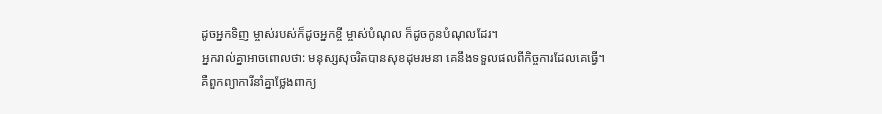ដូចអ្នកទិញ ម្ចាស់របស់ក៏ដូចអ្នកខ្ចី ម្ចាស់បំណុល ក៏ដូចកូនបំណុលដែរ។
អ្នករាល់គ្នាអាចពោលថា: មនុស្សសុចរិតបានសុខដុមរមនា គេនឹងទទួលផលពីកិច្ចការដែលគេធ្វើ។
គឺពួកព្យាការីនាំគ្នាថ្លែងពាក្យ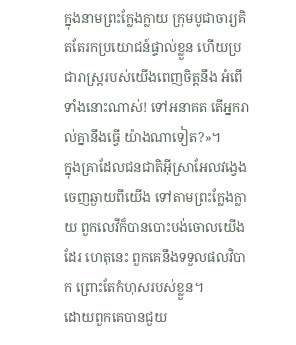ក្នុងនាមព្រះក្លែងក្លាយ ក្រុមបូជាចារ្យគិតតែរកប្រយោជន៍ផ្ទាល់ខ្លួន ហើយប្រជារាស្ត្ររបស់យើងពេញចិត្តនឹង អំពើទាំងនោះណាស់! ទៅអនាគត តើអ្នករាល់គ្នានឹងធ្វើ យ៉ាងណាទៀត?»។
ក្នុងគ្រាដែលជនជាតិអ៊ីស្រាអែលវង្វេងចេញឆ្ងាយពីយើង ទៅតាមព្រះក្លែងក្លាយ ពួកលេវីក៏បានបោះបង់ចោលយើងដែរ ហេតុនេះ ពួកគេនឹងទទួលផលវិបាក ព្រោះតែកំហុសរបស់ខ្លួន។
ដោយពួកគេបានជួយ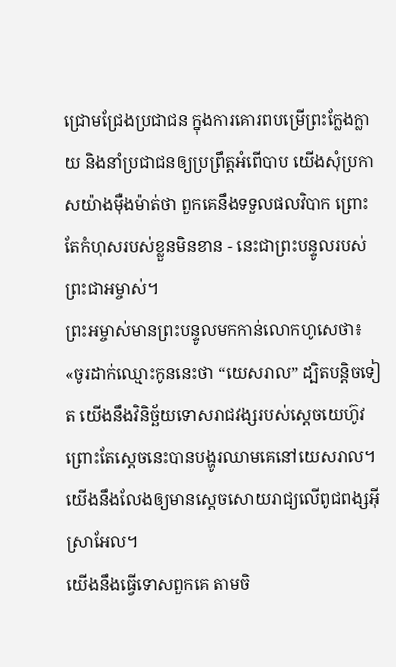ជ្រោមជ្រែងប្រជាជន ក្នុងការគោរពបម្រើព្រះក្លែងក្លាយ និងនាំប្រជាជនឲ្យប្រព្រឹត្តអំពើបាប យើងសុំប្រកាសយ៉ាងម៉ឺងម៉ាត់ថា ពួកគេនឹងទទួលផលវិបាក ព្រោះតែកំហុសរបស់ខ្លួនមិនខាន - នេះជាព្រះបន្ទូលរបស់ព្រះជាអម្ចាស់។
ព្រះអម្ចាស់មានព្រះបន្ទូលមកកាន់លោកហូសេថា៖ «ចូរដាក់ឈ្មោះកូននេះថា “យេសរាល” ដ្បិតបន្តិចទៀត យើងនឹងវិនិច្ឆ័យទោសរាជវង្សរបស់ស្ដេចយេហ៊ូវ ព្រោះតែស្ដេចនេះបានបង្ហូរឈាមគេនៅយេសរាល។ យើងនឹងលែងឲ្យមានស្ដេចសោយរាជ្យលើពូជពង្សអ៊ីស្រាអែល។
យើងនឹងធ្វើទោសពួកគេ តាមចិ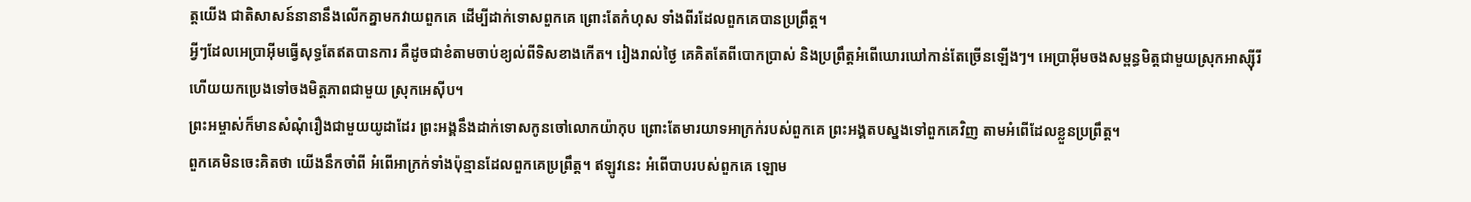ត្តយើង ជាតិសាសន៍នានានឹងលើកគ្នាមកវាយពួកគេ ដើម្បីដាក់ទោសពួកគេ ព្រោះតែកំហុស ទាំងពីរដែលពួកគេបានប្រព្រឹត្ត។
អ្វីៗដែលអេប្រាអ៊ីមធ្វើសុទ្ធតែឥតបានការ គឺដូចជាខំតាមចាប់ខ្យល់ពីទិសខាងកើត។ រៀងរាល់ថ្ងៃ គេគិតតែពីបោកប្រាស់ និងប្រព្រឹត្តអំពើឃោរឃៅកាន់តែច្រើនឡើងៗ។ អេប្រាអ៊ីមចងសម្ពន្ធមិត្តជាមួយស្រុកអាស្ស៊ីរី ហើយយកប្រេងទៅចងមិត្តភាពជាមួយ ស្រុកអេស៊ីប។
ព្រះអម្ចាស់ក៏មានសំណុំរឿងជាមួយយូដាដែរ ព្រះអង្គនឹងដាក់ទោសកូនចៅលោកយ៉ាកុប ព្រោះតែមារយាទអាក្រក់របស់ពួកគេ ព្រះអង្គតបស្នងទៅពួកគេវិញ តាមអំពើដែលខ្លួនប្រព្រឹត្ត។
ពួកគេមិនចេះគិតថា យើងនឹកចាំពី អំពើអាក្រក់ទាំងប៉ុន្មានដែលពួកគេប្រព្រឹត្ត។ ឥឡូវនេះ អំពើបាបរបស់ពួកគេ ឡោម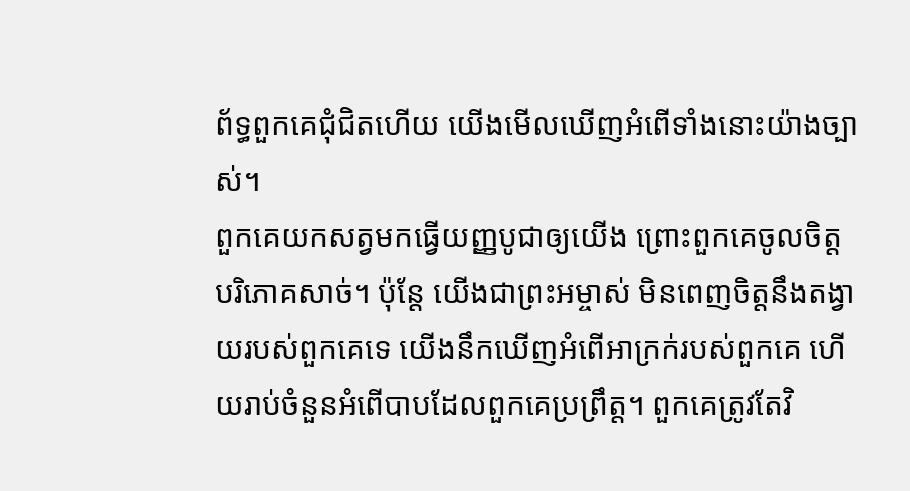ព័ទ្ធពួកគេជុំជិតហើយ យើងមើលឃើញអំពើទាំងនោះយ៉ាងច្បាស់។
ពួកគេយកសត្វមកធ្វើយញ្ញបូជាឲ្យយើង ព្រោះពួកគេចូលចិត្តបរិភោគសាច់។ ប៉ុន្តែ យើងជាព្រះអម្ចាស់ មិនពេញចិត្តនឹងតង្វាយរបស់ពួកគេទេ យើងនឹកឃើញអំពើអាក្រក់របស់ពួកគេ ហើយរាប់ចំនួនអំពើបាបដែលពួកគេប្រព្រឹត្ត។ ពួកគេត្រូវតែវិ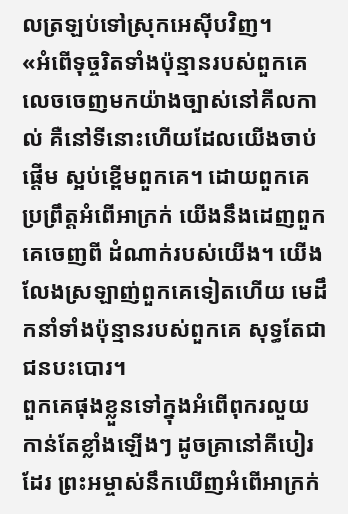លត្រឡប់ទៅស្រុកអេស៊ីបវិញ។
«អំពើទុច្ចរិតទាំងប៉ុន្មានរបស់ពួកគេ លេចចេញមកយ៉ាងច្បាស់នៅគីលកាល់ គឺនៅទីនោះហើយដែលយើងចាប់ផ្ដើម ស្អប់ខ្ពើមពួកគេ។ ដោយពួកគេប្រព្រឹត្តអំពើអាក្រក់ យើងនឹងដេញពួកគេចេញពី ដំណាក់របស់យើង។ យើងលែងស្រឡាញ់ពួកគេទៀតហើយ មេដឹកនាំទាំងប៉ុន្មានរបស់ពួកគេ សុទ្ធតែជាជនបះបោរ។
ពួកគេផុងខ្លួនទៅក្នុងអំពើពុករលួយ កាន់តែខ្លាំងឡើងៗ ដូចគ្រានៅគីបៀរដែរ ព្រះអម្ចាស់នឹកឃើញអំពើអាក្រក់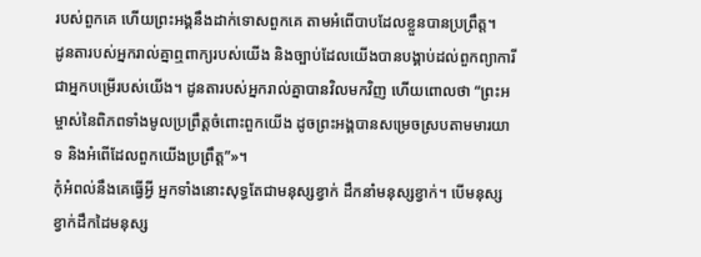របស់ពួកគេ ហើយព្រះអង្គនឹងដាក់ទោសពួកគេ តាមអំពើបាបដែលខ្លួនបានប្រព្រឹត្ត។
ដូនតារបស់អ្នករាល់គ្នាឮពាក្យរបស់យើង និងច្បាប់ដែលយើងបានបង្គាប់ដល់ពួកព្យាការីជាអ្នកបម្រើរបស់យើង។ ដូនតារបស់អ្នករាល់គ្នាបានវិលមកវិញ ហើយពោលថា “ព្រះអម្ចាស់នៃពិភពទាំងមូលប្រព្រឹត្តចំពោះពួកយើង ដូចព្រះអង្គបានសម្រេចស្របតាមមារយាទ និងអំពើដែលពួកយើងប្រព្រឹត្ត”»។
កុំអំពល់នឹងគេធ្វើអ្វី អ្នកទាំងនោះសុទ្ធតែជាមនុស្សខ្វាក់ ដឹកនាំមនុស្សខ្វាក់។ បើមនុស្សខ្វាក់ដឹកដៃមនុស្ស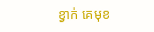ខ្វាក់ គេមុខ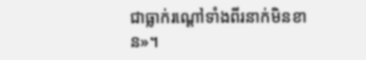ជាធ្លាក់រណ្ដៅទាំងពីរនាក់មិនខាន»។